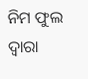ନିମ ଫୁଲ ଦ୍ୱାରା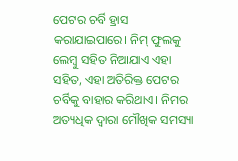ପେଟର ଚର୍ବି ହ୍ରାସ କରାଯାଇପାରେ। ନିମ୍ ଫୁଲକୁ ଲେମ୍ବୁ ସହିତ ନିଆଯାଏ ଏହା ସହିତ, ଏହା ଅତିରିକ୍ତ ପେଟର ଚର୍ବିକୁ ବାହାର କରିଥାଏ। ନିମର ଅତ୍ୟଧିକ ଦ୍ୱାରା ମୌଖିକ ସମସ୍ୟା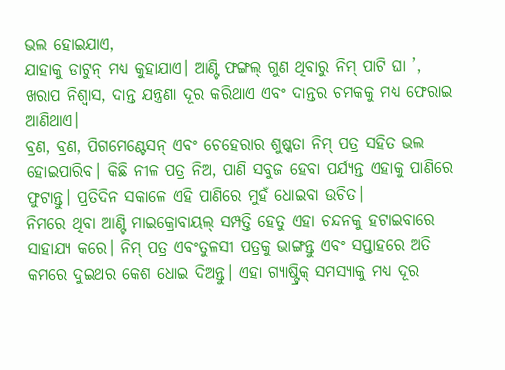ଭଲ ହୋଇଯାଏ,
ଯାହାକୁ ଡାଟୁନ୍ ମଧ୍ୟ କୁହାଯାଏ। ଆଣ୍ଟି ଫଙ୍ଗଲ୍ ଗୁଣ ଥିବାରୁ ନିମ୍ ପାଟି ଘା ’, ଖରାପ ନିଶ୍ୱାସ, ଦାନ୍ତ ଯନ୍ତ୍ରଣା ଦୂର କରିଥାଏ ଏବଂ ଦାନ୍ତର ଚମକକୁ ମଧ୍ୟ ଫେରାଇ ଆଣିଥାଏ।
ବ୍ରଣ, ବ୍ରଣ, ପିଗମେଣ୍ଟେସନ୍ ଏବଂ ଚେହେରାର ଶୁଷ୍କତା ନିମ୍ ପତ୍ର ସହିତ ଭଲ ହୋଇପାରିବ। କିଛି ନୀଳ ପତ୍ର ନିଅ, ପାଣି ସବୁଜ ହେବା ପର୍ଯ୍ୟନ୍ତ ଏହାକୁ ପାଣିରେ ଫୁଟାନ୍ତୁ। ପ୍ରତିଦିନ ସକାଳେ ଏହି ପାଣିରେ ମୁହଁ ଧୋଇବା ଉଚିତ।
ନିମରେ ଥିବା ଆଣ୍ଟି ମାଇକ୍ରୋବାୟଲ୍ ସମ୍ପତ୍ତି ହେତୁ ଏହା ଚନ୍ଦନକୁ ହଟାଇବାରେ ସାହାଯ୍ୟ କରେ। ନିମ୍ ପତ୍ର ଏବଂତୁଳସୀ ପତ୍ରକୁ ଭାଙ୍ଗନ୍ତୁ ଏବଂ ସପ୍ତାହରେ ଅତି କମରେ ଦୁଇଥର କେଶ ଧୋଇ ଦିଅନ୍ତୁ। ଏହା ଗ୍ୟାଷ୍ଟ୍ରିକ୍ ସମସ୍ୟାକୁ ମଧ୍ୟ ଦୂର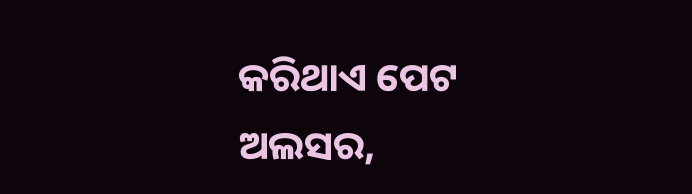କରିଥାଏ ପେଟ ଅଲସର,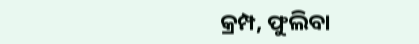କ୍ରମ୍ପ, ଫୁଲିବା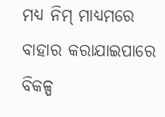ମଧ୍ୟ ନିମ୍ ମାଧ୍ୟମରେ ବାହାର କରାଯାଇପାରେ ବିକଳ୍ପ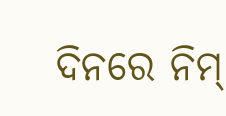ଦିନରେ ନିମ୍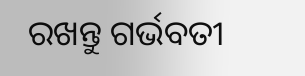ରଖନ୍ତୁ ଗର୍ଭବତୀ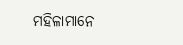ମହିଳାମାନେ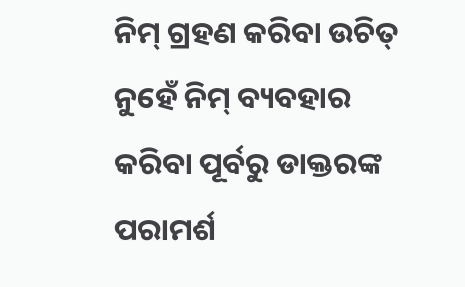ନିମ୍ ଗ୍ରହଣ କରିବା ଉଚିତ୍ ନୁହେଁ ନିମ୍ ବ୍ୟବହାର କରିବା ପୂର୍ବରୁ ଡାକ୍ତରଙ୍କ ପରାମର୍ଶ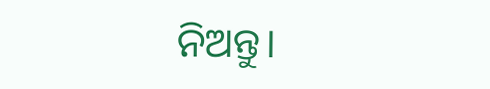ନିଅନ୍ତୁ।